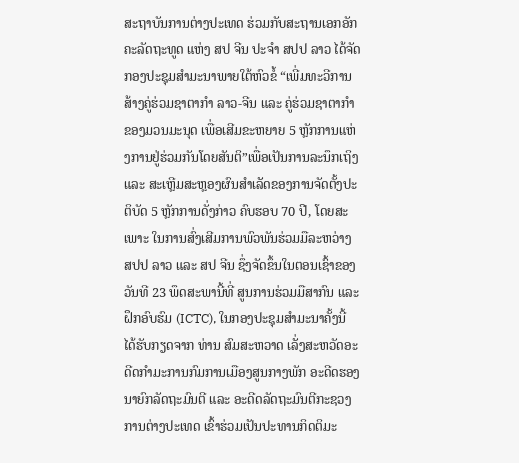ສະຖາບັນການຕ່າງປະເທດ ຮ່ວມກັບສະຖານເອກອັກຄະລັດຖະທູດ ແຫ່ງ ສປ ຈີນ ປະຈໍາ ສປປ ລາວ ໄດ້ຈັດກອງປະຊຸມສໍາມະນາພາຍໃຕ້ຫົວຂໍ້ “ເພີ່ມທະວີການສ້າງຄູ່ຮ່ວມຊາຕາກໍາ ລາວ-ຈີນ ແລະ ຄູ່ຮ່ວມຊາຕາກໍາຂອງມວນມະນຸດ ເພື່ອເສີມຂະຫຍາຍ 5 ຫຼັກການແຫ່ງການຢູ່ຮ່ວມກັນໂດຍສັນຕິ”ເພື່ອເປັນການລະນຶກເຖິງ ແລະ ສະເຫຼີມສະຫຼອງຜົນສໍາເລັດຂອງການຈັດຕັ້ງປະຕິບັດ 5 ຫຼັກການດັ່ງກ່າວ ຄົບຮອບ 70 ປີ, ໂດຍສະເພາະ ໃນການສົ່ງເສີມການພົວພັນຮ່ວມມືລະຫວ່າງ ສປປ ລາວ ແລະ ສປ ຈີນ ຊຶ່ງຈັດຂຶ້ນໃນຕອນເຊົ້າຂອງວັນທີ 23 ພຶດສະພານີ້ທີ່ ສູນການຮ່ວມມືສາກົນ ແລະ ຝຶກອົບຮົມ (ICTC), ໃນກອງປະຊຸມສໍາມະນາຄັ້ງນີ້ ໄດ້ຮັບກຽດຈາກ ທ່ານ ສົມສະຫວາດ ເລັ່ງສະຫວັດອະດີດກໍາມະການກົມການເມືອງສູນກາງພັກ ອະດີດຮອງນາຍົກລັດຖະມົນຕີ ແລະ ອະດີດລັດຖະມົນຕີກະຊວງການຕ່າງປະເທດ ເຂົ້າຮ່ວມເປັນປະທານກິດຕິມະ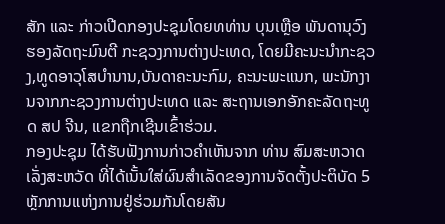ສັກ ແລະ ກ່າວເປີດກອງປະຊຸມໂດຍທທ່ານ ບຸນເຫຼືອ ພັນດານຸວົງ ຮອງລັດຖະມົນຕີ ກະຊວງການຕ່າງປະເທດ, ໂດຍມີຄະນະນໍາກະຊວງ,ທູດອາວຸໂສບໍານານ,ບັນດາຄະນະກົມ, ຄະນະພະແນກ, ພະນັກງານຈາກກະຊວງການຕ່າງປະເທດ ແລະ ສະຖານເອກອັກຄະລັດຖະທູດ ສປ ຈີນ, ແຂກຖືກເຊີນເຂົ້າຮ່ວມ.
ກອງປະຊຸມ ໄດ້ຮັບຟັງການກ່າວຄໍາເຫັນຈາກ ທ່ານ ສົມສະຫວາດ ເລັ່ງສະຫວັດ ທີ່ໄດ້ເນັ້ນໃສ່ຜົນສໍາເລັດຂອງການຈັດຕັ້ງປະຕິບັດ 5 ຫຼັກການແຫ່ງການຢູ່ຮ່ວມກັນໂດຍສັນ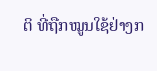ຕິ ທີ່ຖືກໝູນໃຊ້ຢ່າງກ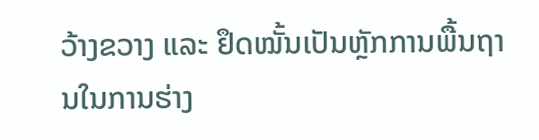ວ້າງຂວາງ ແລະ ຢຶດໝັ້ນເປັນຫຼັກການພື້ນຖານໃນການຮ່າງ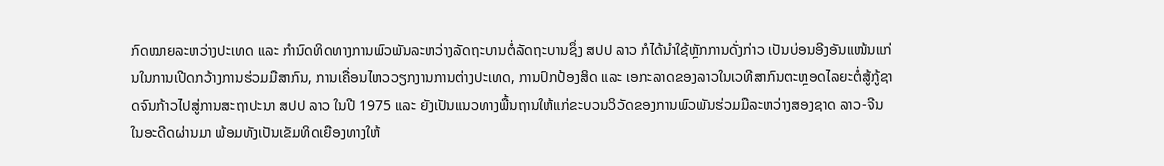ກົດໝາຍລະຫວ່າງປະເທດ ແລະ ກໍານົດທິດທາງການພົວພັນລະຫວ່າງລັດຖະບານຕໍ່ລັດຖະບານຊຶ່ງ ສປປ ລາວ ກໍໄດ້ນໍາໃຊ້ຫຼັກການດັ່ງກ່າວ ເປັນບ່ອນອີງອັນແໜ້ນແກ່ນໃນການເປີດກວ້າງການຮ່ວມມືສາກົນ, ການເຄື່ອນໄຫວວຽກງານການຕ່າງປະເທດ, ການປົກປ້ອງສິດ ແລະ ເອກະລາດຂອງລາວໃນເວທີສາກົນຕະຫຼອດໄລຍະຕໍ່ສູ້ກູ້ຊາດຈົນກ້າວໄປສູ່ການສະຖາປະນາ ສປປ ລາວ ໃນປີ 1975 ແລະ ຍັງເປັນແນວທາງພື້ນຖານໃຫ້ແກ່ຂະບວນວິວັດຂອງການພົວພັນຮ່ວມມືລະຫວ່າງສອງຊາດ ລາວ-ຈີນ ໃນອະດີດຜ່ານມາ ພ້ອມທັງເປັນເຂັມທິດເຍືອງທາງໃຫ້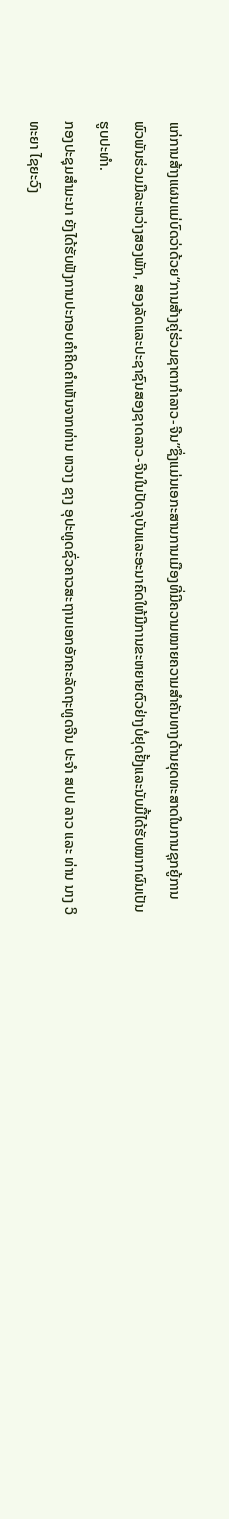ແກ່ການສ້າງແຜນແມ່ບົດວ່າດ້ວຍ“ການສ້າງຄູ່ຮ່ວມຊາຕາກໍາລາວ-ຈີນ”ຊຶ່ງແມ່ນເອກະສານການເມືອງທີ່ມີຄວາມໝາຍຄວາມສໍາຄັນທາງດ້ານຍຸດທະສາດໃນການຊຸກຍູ້ການພົວພັນຮ່ວມມືລະຫວ່າງສອງພັກ, ສອງລັດແລະປະຊາຊົນສອງຊາດລາວ-ຈີນໃນປັດຈຸບັນແລະອະນາຄົດໃຫ້ມີການຂະຫຍາຍຕົວຢ່າງບໍ່ຢຸດຢັ້ງແລະນັບມື້ໄດ້ຮັບໝາກຜົນເປັນຮູບປະທໍາ.
ກອງປະຊຸມສໍາມະນາ ຍັງໄດ້ຮັບຟັງການປະກອບຄໍາຄິດຄໍາເຫັນຈາກທ່ານ ຫວາງ ຊາງ ອຸປະທູດຊົ່ວຄາວສະຖານເອກອັກຄະລັດຖະທູດຈີນ ປະຈໍາ ສປປ ລາວ ແລະ ທ່ານ ນາງ ວິທະຍາ ໄຊຍະວົງ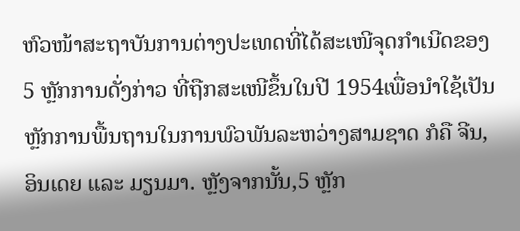ຫົວໜ້າສະຖາບັນການຕ່າງປະເທດທີ່ໄດ້ສະເໜີຈຸດກໍາເນີດຂອງ 5 ຫຼັກການດັ່ງກ່າວ ທີ່ຖືກສະເໜີຂຶ້ນໃນປີ 1954ເພື່ອນໍາໃຊ້ເປັນຫຼັກການພື້ນຖານໃນການພົວພັນລະຫວ່າງສາມຊາດ ກໍຄື ຈີນ, ອິນເດຍ ແລະ ມຽນມາ. ຫຼັງຈາກນັ້ນ,5 ຫຼັກ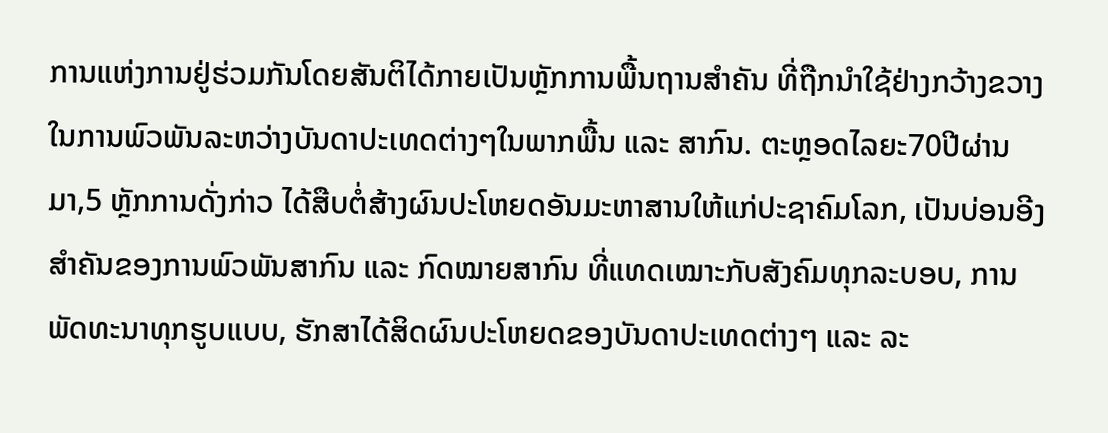ການແຫ່ງການຢູ່ຮ່ວມກັນໂດຍສັນຕິໄດ້ກາຍເປັນຫຼັກການພື້ນຖານສໍາຄັນ ທີ່ຖືກນໍາໃຊ້ຢ່າງກວ້າງຂວາງໃນການພົວພັນລະຫວ່າງບັນດາປະເທດຕ່າງໆໃນພາກພື້ນ ແລະ ສາກົນ. ຕະຫຼອດໄລຍະ70ປີຜ່ານມາ,5 ຫຼັກການດັ່ງກ່າວ ໄດ້ສືບຕໍ່ສ້າງຜົນປະໂຫຍດອັນມະຫາສານໃຫ້ແກ່ປະຊາຄົມໂລກ, ເປັນບ່ອນອີງສໍາຄັນຂອງການພົວພັນສາກົນ ແລະ ກົດໝາຍສາກົນ ທີ່ແທດເໝາະກັບສັງຄົມທຸກລະບອບ, ການພັດທະນາທຸກຮູບແບບ, ຮັກສາໄດ້ສິດຜົນປະໂຫຍດຂອງບັນດາປະເທດຕ່າງໆ ແລະ ລະ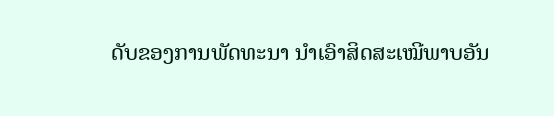ດັບຂອງການພັດທະນາ ນໍາເອົາສິດສະເໝີພາບອັນ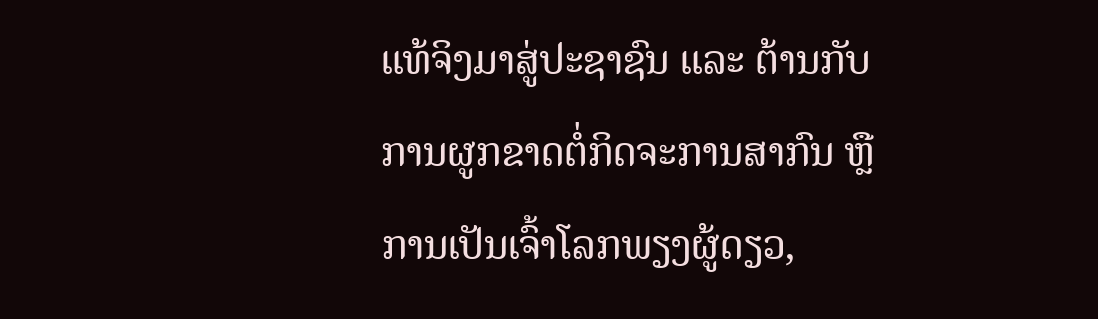ແທ້ຈິງມາສູ່ປະຊາຊົນ ແລະ ຕ້ານກັບການຜູກຂາດຕໍ່ກິດຈະການສາກົນ ຫຼື ການເປັນເຈົ້າໂລກພຽງຜູ້ດຽວ,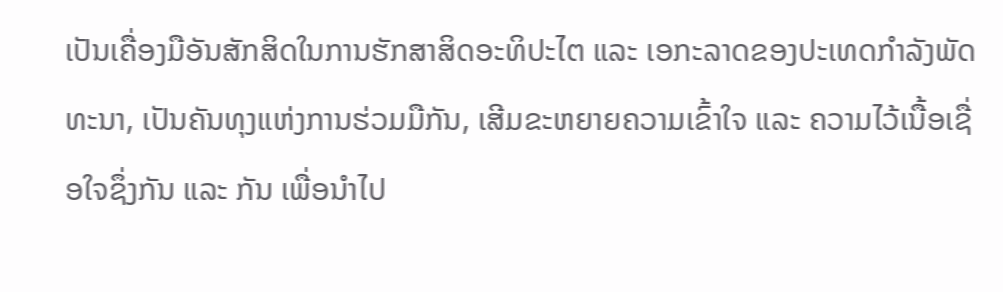ເປັນເຄື່ອງມືອັນສັກສິດໃນການຮັກສາສິດອະທິປະໄຕ ແລະ ເອກະລາດຂອງປະເທດກໍາລັງພັດທະນາ, ເປັນຄັນທຸງແຫ່ງການຮ່ວມມືກັນ, ເສີມຂະຫຍາຍຄວາມເຂົ້າໃຈ ແລະ ຄວາມໄວ້ເນື້ອເຊື່ອໃຈຊຶ່ງກັນ ແລະ ກັນ ເພື່ອນໍາໄປ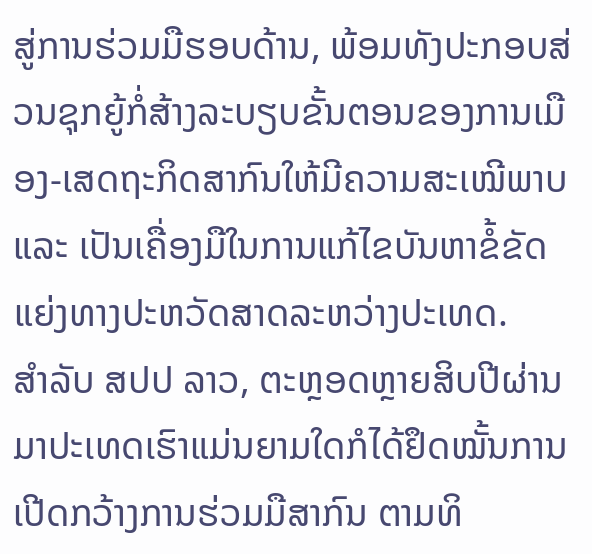ສູ່ການຮ່ວມມືຮອບດ້ານ, ພ້ອມທັງປະກອບສ່ວນຊຸກຍູ້ກໍ່ສ້າງລະບຽບຂັ້ນຕອນຂອງການເມືອງ-ເສດຖະກິດສາກົນໃຫ້ມີຄວາມສະເໝີພາບ ແລະ ເປັນເຄື່ອງມືໃນການແກ້ໄຂບັນຫາຂໍ້ຂັດແຍ່ງທາງປະຫວັດສາດລະຫວ່າງປະເທດ.
ສໍາລັບ ສປປ ລາວ, ຕະຫຼອດຫຼາຍສິບປີຜ່ານມາປະເທດເຮົາແມ່ນຍາມໃດກໍໄດ້ຢຶດໝັ້ນການເປີດກວ້າງການຮ່ວມມືສາກົນ ຕາມທິ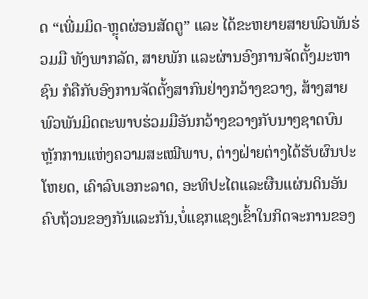ດ “ເພີ່ມມິດ-ຫຼຸດຜ່ອນສັດຕູ” ແລະ ໄດ້ຂະຫຍາຍສາຍພົວພັນຮ່ວມມື ທັງພາກລັດ, ສາຍພັກ ແລະຜ່ານອົງການຈັດຕັ້ງມະຫາຊົນ ກໍຄືກັບອົງການຈັດຕັ້ງສາກົນຢ່າງກວ້າງຂວາງ, ສ້າງສາຍພົວພັນມິດຕະພາບຮ່ວມມືອັນກວ້າງຂວາງກັບນາໆຊາດບົນຫຼັກການແຫ່ງຄວາມສະເໝີພາບ, ຕ່າງຝ່າຍຕ່າງໄດ້ຮັບຜົນປະໂຫຍດ, ເຄົາລົບເອກະລາດ, ອະທິປະໄຕແລະຜືນແຜ່ນດິນອັນຄົບຖ້ວນຂອງກັນແລະກັນ,ບໍ່ແຊກແຊງເຂົ້າໃນກິດຈະການຂອງ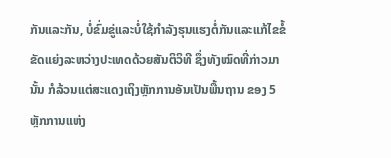ກັນແລະກັນ, ບໍ່ຂົ່ມຂູ່ແລະບໍ່ໃຊ້ກໍາລັງຮຸນແຮງຕໍ່ກັນແລະແກ້ໄຂຂໍ້ຂັດແຍ່ງລະຫວ່າງປະເທດດ້ວຍສັນຕິວິທີ ຊຶ່ງທັງໝົດທີ່ກ່າວມານັ້ນ ກໍລ້ວນແຕ່ສະແດງເຖິງຫຼັກການອັນເປັນພື້ນຖານ ຂອງ 5 ຫຼັກການແຫ່ງ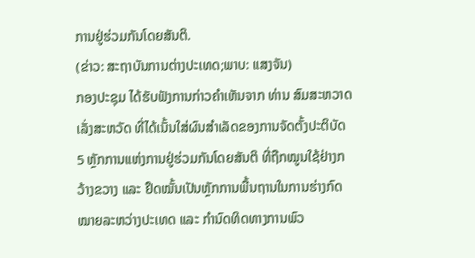ການຢູ່ຮ່ວມກັນໂດຍສັນຕິ.
(ຂ່າວ: ສະຖາບັນການຕ່າງປະເທດ;ພາບ: ແສງຈັນ)
ກອງປະຊຸມ ໄດ້ຮັບຟັງການກ່າວຄໍາເຫັນຈາກ ທ່ານ ສົມສະຫວາດ ເລັ່ງສະຫວັດ ທີ່ໄດ້ເນັ້ນໃສ່ຜົນສໍາເລັດຂອງການຈັດຕັ້ງປະຕິບັດ 5 ຫຼັກການແຫ່ງການຢູ່ຮ່ວມກັນໂດຍສັນຕິ ທີ່ຖືກໝູນໃຊ້ຢ່າງກວ້າງຂວາງ ແລະ ຢຶດໝັ້ນເປັນຫຼັກການພື້ນຖານໃນການຮ່າງກົດໝາຍລະຫວ່າງປະເທດ ແລະ ກໍານົດທິດທາງການພົວ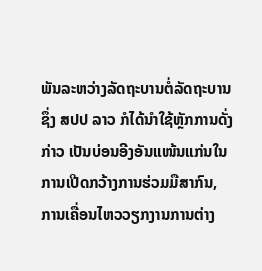ພັນລະຫວ່າງລັດຖະບານຕໍ່ລັດຖະບານຊຶ່ງ ສປປ ລາວ ກໍໄດ້ນໍາໃຊ້ຫຼັກການດັ່ງກ່າວ ເປັນບ່ອນອີງອັນແໜ້ນແກ່ນໃນການເປີດກວ້າງການຮ່ວມມືສາກົນ, ການເຄື່ອນໄຫວວຽກງານການຕ່າງ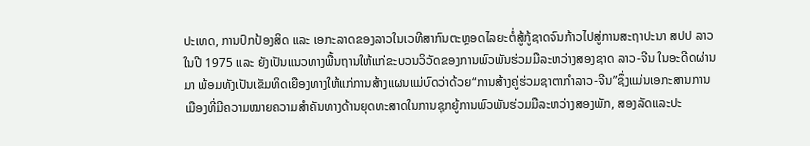ປະເທດ, ການປົກປ້ອງສິດ ແລະ ເອກະລາດຂອງລາວໃນເວທີສາກົນຕະຫຼອດໄລຍະຕໍ່ສູ້ກູ້ຊາດຈົນກ້າວໄປສູ່ການສະຖາປະນາ ສປປ ລາວ ໃນປີ 1975 ແລະ ຍັງເປັນແນວທາງພື້ນຖານໃຫ້ແກ່ຂະບວນວິວັດຂອງການພົວພັນຮ່ວມມືລະຫວ່າງສອງຊາດ ລາວ-ຈີນ ໃນອະດີດຜ່ານມາ ພ້ອມທັງເປັນເຂັມທິດເຍືອງທາງໃຫ້ແກ່ການສ້າງແຜນແມ່ບົດວ່າດ້ວຍ“ການສ້າງຄູ່ຮ່ວມຊາຕາກໍາລາວ-ຈີນ”ຊຶ່ງແມ່ນເອກະສານການເມືອງທີ່ມີຄວາມໝາຍຄວາມສໍາຄັນທາງດ້ານຍຸດທະສາດໃນການຊຸກຍູ້ການພົວພັນຮ່ວມມືລະຫວ່າງສອງພັກ, ສອງລັດແລະປະ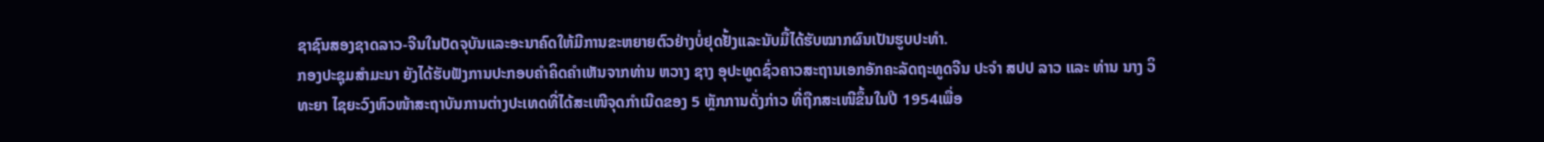ຊາຊົນສອງຊາດລາວ-ຈີນໃນປັດຈຸບັນແລະອະນາຄົດໃຫ້ມີການຂະຫຍາຍຕົວຢ່າງບໍ່ຢຸດຢັ້ງແລະນັບມື້ໄດ້ຮັບໝາກຜົນເປັນຮູບປະທໍາ.
ກອງປະຊຸມສໍາມະນາ ຍັງໄດ້ຮັບຟັງການປະກອບຄໍາຄິດຄໍາເຫັນຈາກທ່ານ ຫວາງ ຊາງ ອຸປະທູດຊົ່ວຄາວສະຖານເອກອັກຄະລັດຖະທູດຈີນ ປະຈໍາ ສປປ ລາວ ແລະ ທ່ານ ນາງ ວິທະຍາ ໄຊຍະວົງຫົວໜ້າສະຖາບັນການຕ່າງປະເທດທີ່ໄດ້ສະເໜີຈຸດກໍາເນີດຂອງ 5 ຫຼັກການດັ່ງກ່າວ ທີ່ຖືກສະເໜີຂຶ້ນໃນປີ 1954ເພື່ອ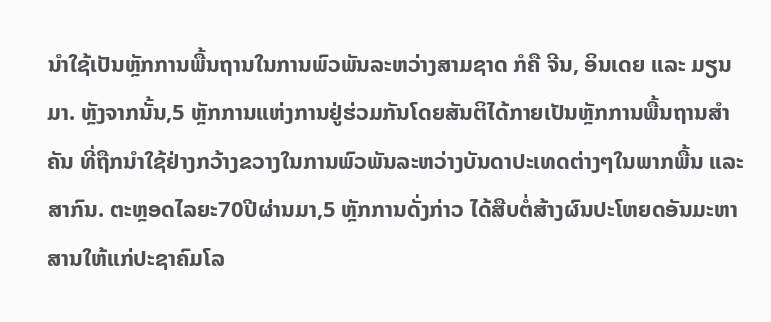ນໍາໃຊ້ເປັນຫຼັກການພື້ນຖານໃນການພົວພັນລະຫວ່າງສາມຊາດ ກໍຄື ຈີນ, ອິນເດຍ ແລະ ມຽນມາ. ຫຼັງຈາກນັ້ນ,5 ຫຼັກການແຫ່ງການຢູ່ຮ່ວມກັນໂດຍສັນຕິໄດ້ກາຍເປັນຫຼັກການພື້ນຖານສໍາຄັນ ທີ່ຖືກນໍາໃຊ້ຢ່າງກວ້າງຂວາງໃນການພົວພັນລະຫວ່າງບັນດາປະເທດຕ່າງໆໃນພາກພື້ນ ແລະ ສາກົນ. ຕະຫຼອດໄລຍະ70ປີຜ່ານມາ,5 ຫຼັກການດັ່ງກ່າວ ໄດ້ສືບຕໍ່ສ້າງຜົນປະໂຫຍດອັນມະຫາສານໃຫ້ແກ່ປະຊາຄົມໂລ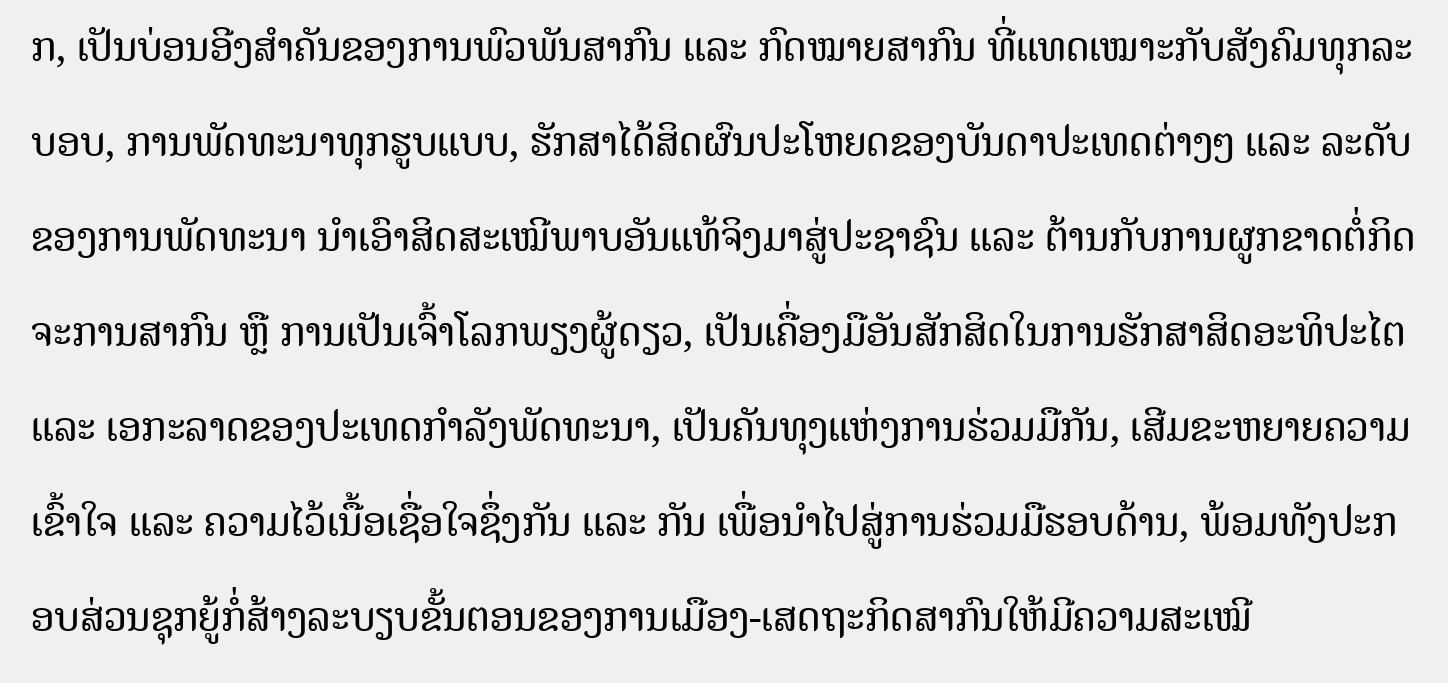ກ, ເປັນບ່ອນອີງສໍາຄັນຂອງການພົວພັນສາກົນ ແລະ ກົດໝາຍສາກົນ ທີ່ແທດເໝາະກັບສັງຄົມທຸກລະບອບ, ການພັດທະນາທຸກຮູບແບບ, ຮັກສາໄດ້ສິດຜົນປະໂຫຍດຂອງບັນດາປະເທດຕ່າງໆ ແລະ ລະດັບຂອງການພັດທະນາ ນໍາເອົາສິດສະເໝີພາບອັນແທ້ຈິງມາສູ່ປະຊາຊົນ ແລະ ຕ້ານກັບການຜູກຂາດຕໍ່ກິດຈະການສາກົນ ຫຼື ການເປັນເຈົ້າໂລກພຽງຜູ້ດຽວ, ເປັນເຄື່ອງມືອັນສັກສິດໃນການຮັກສາສິດອະທິປະໄຕ ແລະ ເອກະລາດຂອງປະເທດກໍາລັງພັດທະນາ, ເປັນຄັນທຸງແຫ່ງການຮ່ວມມືກັນ, ເສີມຂະຫຍາຍຄວາມເຂົ້າໃຈ ແລະ ຄວາມໄວ້ເນື້ອເຊື່ອໃຈຊຶ່ງກັນ ແລະ ກັນ ເພື່ອນໍາໄປສູ່ການຮ່ວມມືຮອບດ້ານ, ພ້ອມທັງປະກອບສ່ວນຊຸກຍູ້ກໍ່ສ້າງລະບຽບຂັ້ນຕອນຂອງການເມືອງ-ເສດຖະກິດສາກົນໃຫ້ມີຄວາມສະເໝີ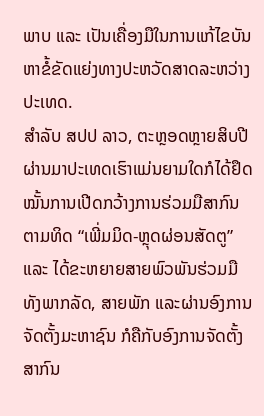ພາບ ແລະ ເປັນເຄື່ອງມືໃນການແກ້ໄຂບັນຫາຂໍ້ຂັດແຍ່ງທາງປະຫວັດສາດລະຫວ່າງປະເທດ.
ສໍາລັບ ສປປ ລາວ, ຕະຫຼອດຫຼາຍສິບປີຜ່ານມາປະເທດເຮົາແມ່ນຍາມໃດກໍໄດ້ຢຶດໝັ້ນການເປີດກວ້າງການຮ່ວມມືສາກົນ ຕາມທິດ “ເພີ່ມມິດ-ຫຼຸດຜ່ອນສັດຕູ” ແລະ ໄດ້ຂະຫຍາຍສາຍພົວພັນຮ່ວມມື ທັງພາກລັດ, ສາຍພັກ ແລະຜ່ານອົງການຈັດຕັ້ງມະຫາຊົນ ກໍຄືກັບອົງການຈັດຕັ້ງສາກົນ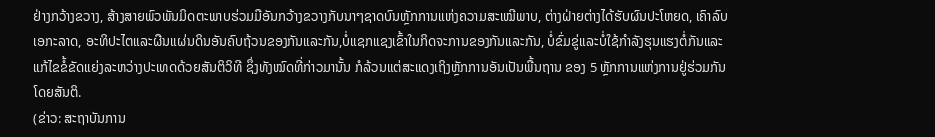ຢ່າງກວ້າງຂວາງ, ສ້າງສາຍພົວພັນມິດຕະພາບຮ່ວມມືອັນກວ້າງຂວາງກັບນາໆຊາດບົນຫຼັກການແຫ່ງຄວາມສະເໝີພາບ, ຕ່າງຝ່າຍຕ່າງໄດ້ຮັບຜົນປະໂຫຍດ, ເຄົາລົບເອກະລາດ, ອະທິປະໄຕແລະຜືນແຜ່ນດິນອັນຄົບຖ້ວນຂອງກັນແລະກັນ,ບໍ່ແຊກແຊງເຂົ້າໃນກິດຈະການຂອງກັນແລະກັນ, ບໍ່ຂົ່ມຂູ່ແລະບໍ່ໃຊ້ກໍາລັງຮຸນແຮງຕໍ່ກັນແລະແກ້ໄຂຂໍ້ຂັດແຍ່ງລະຫວ່າງປະເທດດ້ວຍສັນຕິວິທີ ຊຶ່ງທັງໝົດທີ່ກ່າວມານັ້ນ ກໍລ້ວນແຕ່ສະແດງເຖິງຫຼັກການອັນເປັນພື້ນຖານ ຂອງ 5 ຫຼັກການແຫ່ງການຢູ່ຮ່ວມກັນໂດຍສັນຕິ.
(ຂ່າວ: ສະຖາບັນການ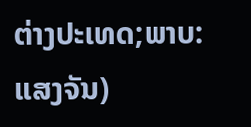ຕ່າງປະເທດ;ພາບ: ແສງຈັນ)